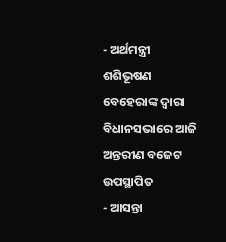- ଅର୍ଥମନ୍ତ୍ରୀ ଶଶିଭୂଷଣ ବେହେରାଙ୍କ ଦ୍ୱାରା ବିଧାନସଭାରେ ଆଜି ଅନ୍ତରୀଣ ବଜେଟ ଉପସ୍ଥାପିତ
- ଆସନ୍ତା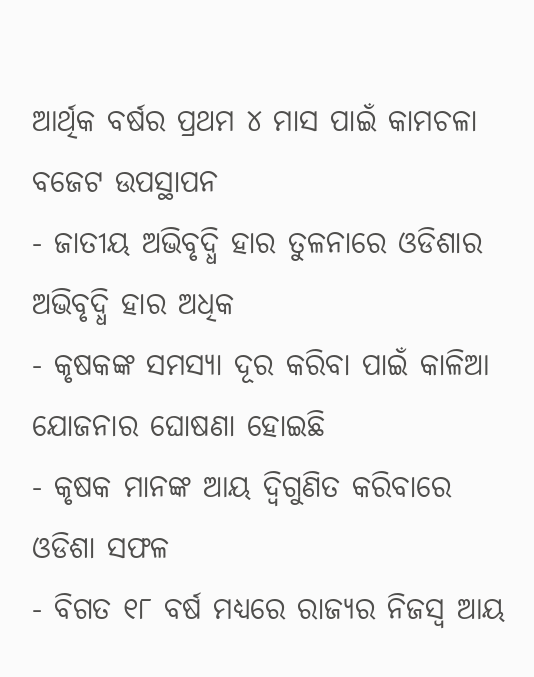ଆର୍ଥିକ ବର୍ଷର ପ୍ରଥମ ୪ ମାସ ପାଇଁ କାମଚଳା ବଜେଟ ଉପସ୍ଥାପନ
- ଜାତୀୟ ଅଭିବୃଦ୍ଧି ହାର ତୁଳନାରେ ଓଡିଶାର ଅଭିବୃଦ୍ଧି ହାର ଅଧିକ
- କୃଷକଙ୍କ ସମସ୍ୟା ଦୂର କରିବା ପାଇଁ କାଳିଆ ଯୋଜନାର ଘୋଷଣା ହୋଇଛି
- କୃଷକ ମାନଙ୍କ ଆୟ ଦ୍ୱିଗୁଣିତ କରିବାରେ ଓଡିଶା ସଫଳ
- ବିଗତ ୧୮ ବର୍ଷ ମଧ୍ୟରେ ରାଜ୍ୟର ନିଜସ୍ୱ ଆୟ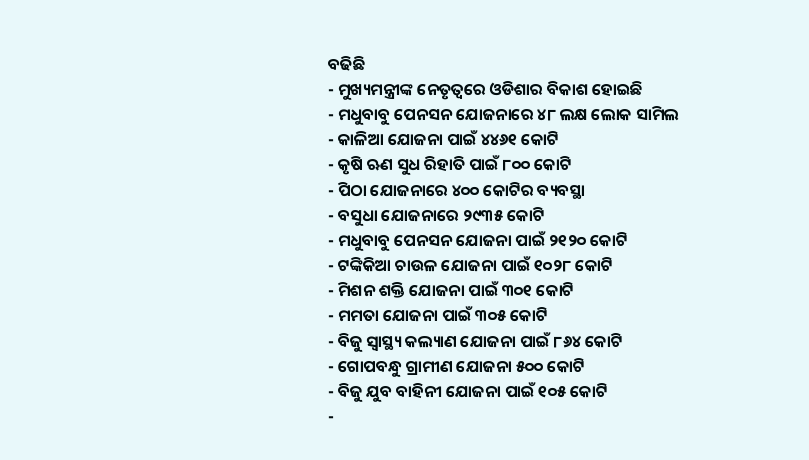ବଢିଛି
- ମୁଖ୍ୟମନ୍ତ୍ରୀଙ୍କ ନେତୃତ୍ୱରେ ଓଡିଶାର ବିକାଶ ହୋଇଛି
- ମଧୁବାବୁ ପେନସନ ଯୋଜନାରେ ୪୮ ଲକ୍ଷ ଲୋକ ସାମିଲ
- କାଳିଆ ଯୋଜନା ପାଇଁ ୪୪୬୧ କୋଟି
- କୃଷି ଋଣ ସୁଧ ରିହାତି ପାଇଁ ୮୦୦ କୋଟି
- ପିଠା ଯୋଜନାରେ ୪୦୦ କୋଟିର ବ୍ୟବସ୍ଥା
- ବସୁଧା ଯୋଜନାରେ ୨୯୩୫ କୋଟି
- ମଧୁବାବୁ ପେନସନ ଯୋଜନା ପାଇଁ ୨୧୨୦ କୋଟି
- ଟଙ୍କିକିଆ ଚାଉଳ ଯୋଜନା ପାଇଁ ୧୦୨୮ କୋଟି
- ମିଶନ ଶକ୍ତି ଯୋଜନା ପାଇଁ ୩୦୧ କୋଟି
- ମମତା ଯୋଜନା ପାଇଁ ୩୦୫ କୋଟି
- ବିଜୁ ସ୍ୱାସ୍ଥ୍ୟ କଲ୍ୟାଣ ଯୋଜନା ପାଇଁ ୮୬୪ କୋଟି
- ଗୋପବନ୍ଧୁ ଗ୍ରାମୀଣ ଯୋଜନା ୫୦୦ କୋଟି
- ବିଜୁ ଯୁବ ବାହିନୀ ଯୋଜନା ପାଇଁ ୧୦୫ କୋଟି
-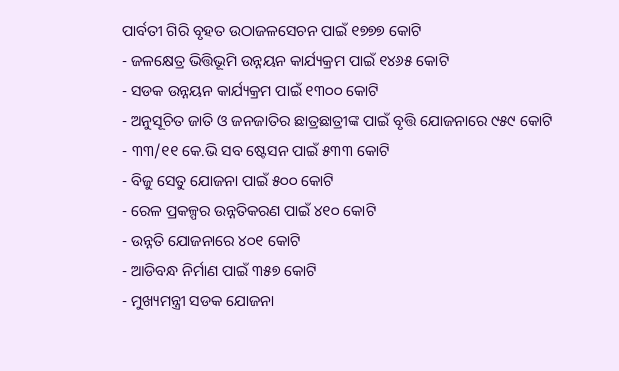ପାର୍ବତୀ ଗିରି ବୃହତ ଉଠାଜଳସେଚନ ପାଇଁ ୧୭୭୭ କୋଟି
- ଜଳକ୍ଷେତ୍ର ଭିତ୍ତିଭୂମି ଉନ୍ନୟନ କାର୍ଯ୍ୟକ୍ରମ ପାଇଁ ୧୪୬୫ କୋଟି
- ସଡକ ଉନ୍ନୟନ କାର୍ଯ୍ୟକ୍ରମ ପାଇଁ ୧୩୦୦ କୋଟି
- ଅନୁସୂଚିତ ଜାତି ଓ ଜନଜାତିର ଛାତ୍ରଛାତ୍ରୀଙ୍କ ପାଇଁ ବୃତ୍ତି ଯୋଜନାରେ ୯୫୯ କୋଟି
- ୩୩/୧୧ କେ.ଭି ସବ ଷ୍ଟେସନ ପାଇଁ ୫୩୩ କୋଟି
- ବିଜୁ ସେତୁ ଯୋଜନା ପାଇଁ ୫୦୦ କୋଟି
- ରେଳ ପ୍ରକଳ୍ପର ଉନ୍ନତିକରଣ ପାଇଁ ୪୧୦ କୋଟି
- ଉନ୍ନତି ଯୋଜନାରେ ୪୦୧ କୋଟି
- ଆଡିବନ୍ଧ ନିର୍ମାଣ ପାଇଁ ୩୫୭ କୋଟି
- ମୁଖ୍ୟମନ୍ତ୍ରୀ ସଡକ ଯୋଜନା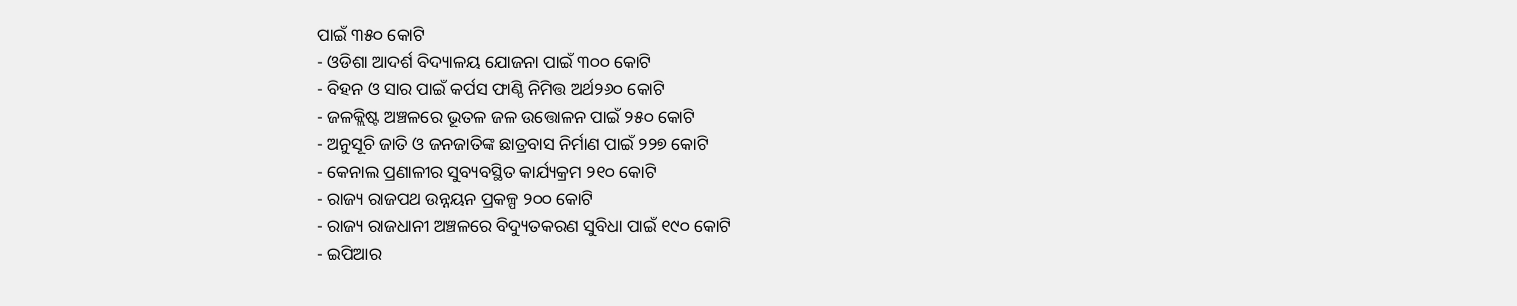ପାଇଁ ୩୫୦ କୋଟି
- ଓଡିଶା ଆଦର୍ଶ ବିଦ୍ୟାଳୟ ଯୋଜନା ପାଇଁ ୩୦୦ କୋଟି
- ବିହନ ଓ ସାର ପାଇଁ କର୍ପସ ଫାଣ୍ଠି ନିମିତ୍ତ ଅର୍ଥ୨୬୦ କୋଟି
- ଜଳକ୍ଲିଷ୍ଟ ଅଞ୍ଚଳରେ ଭୂତଳ ଜଳ ଉତ୍ତୋଳନ ପାଇଁ ୨୫୦ କୋଟି
- ଅନୁସୂଚି ଜାତି ଓ ଜନଜାତିଙ୍କ ଛାତ୍ରବାସ ନିର୍ମାଣ ପାଇଁ ୨୨୭ କୋଟି
- କେନାଲ ପ୍ରଣାଳୀର ସୁବ୍ୟବସ୍ଥିତ କାର୍ଯ୍ୟକ୍ରମ ୨୧୦ କୋଟି
- ରାଜ୍ୟ ରାଜପଥ ଉନ୍ନୟନ ପ୍ରକଳ୍ପ ୨୦୦ କୋଟି
- ରାଜ୍ୟ ରାଜଧାନୀ ଅଞ୍ଚଳରେ ବିଦ୍ୟୁତକରଣ ସୁବିଧା ପାଇଁ ୧୯୦ କୋଟି
- ଇପିଆର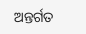ଅନ୍ତର୍ଗତ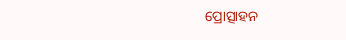ପ୍ରୋତ୍ସାହନ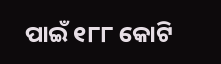ପାଇଁ ୧୮୮ କୋଟି